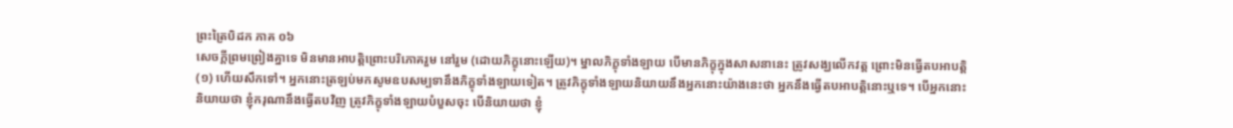ព្រះត្រៃបិដក ភាគ ០៦
សេចក្តីព្រមព្រៀងគ្នាទេ មិនមានអាបត្តិព្រោះបរិភោគរួម នៅរួម (ដោយភិក្ខុនោះឡើយ)។ ម្នាលភិក្ខុទាំងឡាយ បើមានភិក្ខុក្នុងសាសនានេះ ត្រូវសង្ឃលើកវត្ត ព្រោះមិនធ្វើតបអាបត្តិ
(១) ហើយសឹកទៅ។ អ្នកនោះត្រឡប់មកសូមឧបសម្បទានឹងភិក្ខុទាំងឡាយទៀត។ ត្រូវភិក្ខុទាំងឡាយនិយាយនឹងអ្នកនោះយ៉ាងនេះថា អ្នកនឹងធ្វើតបអាបត្តិនោះឬទេ។ បើអ្នកនោះនិយាយថា ខ្ញុំករុណានឹងធ្វើតបវិញ ត្រូវភិក្ខុទាំងឡាយបំបួសចុះ បើនិយាយថា ខ្ញុំ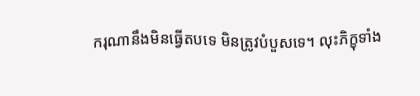ករុណានឹងមិនធ្វើតបទេ មិនត្រូវបំបួសទេ។ លុះភិក្ខុទាំង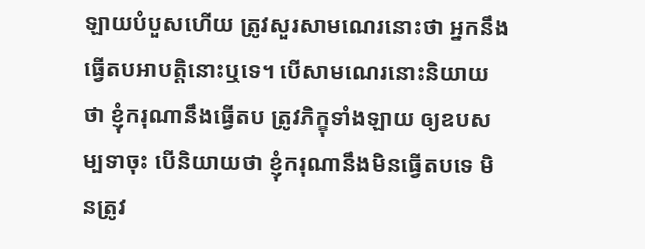ឡាយបំបួសហើយ ត្រូវសួរសាមណេរនោះថា អ្នកនឹងធ្វើតបអាបត្តិនោះឬទេ។ បើសាមណេរនោះនិយាយថា ខ្ញុំករុណានឹងធ្វើតប ត្រូវភិក្ខុទាំងឡាយ ឲ្យឧបសម្បទាចុះ បើនិយាយថា ខ្ញុំករុណានឹងមិនធ្វើតបទេ មិនត្រូវ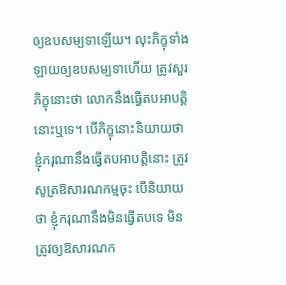ឲ្យឧបសម្បទាឡើយ។ លុះភិក្ខុទាំងឡាយឲ្យឧបសម្បទាហើយ ត្រូវសួរភិក្ខុនោះថា លោកនឹងធ្វើតបអាបត្តិនោះឬទេ។ បើភិក្ខុនោះនិយាយថា ខ្ញុំករុណានឹងធ្វើតបអាបត្តិនោះ ត្រូវសូត្រឱសារណកម្មចុះ បើនិយាយថា ខ្ញុំករុណានឹងមិនធ្វើតបទេ មិនត្រូវឲ្យឱសារណក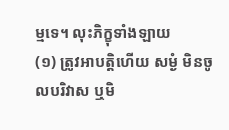ម្មទេ។ លុះភិក្ខុទាំងឡាយ
(១) ត្រូវអាបត្តិហើយ សម្ងំ មិនចូលបរិវាស ឬមិ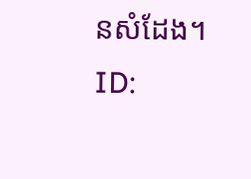នសំដែង។
ID: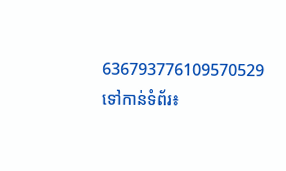636793776109570529
ទៅកាន់ទំព័រ៖